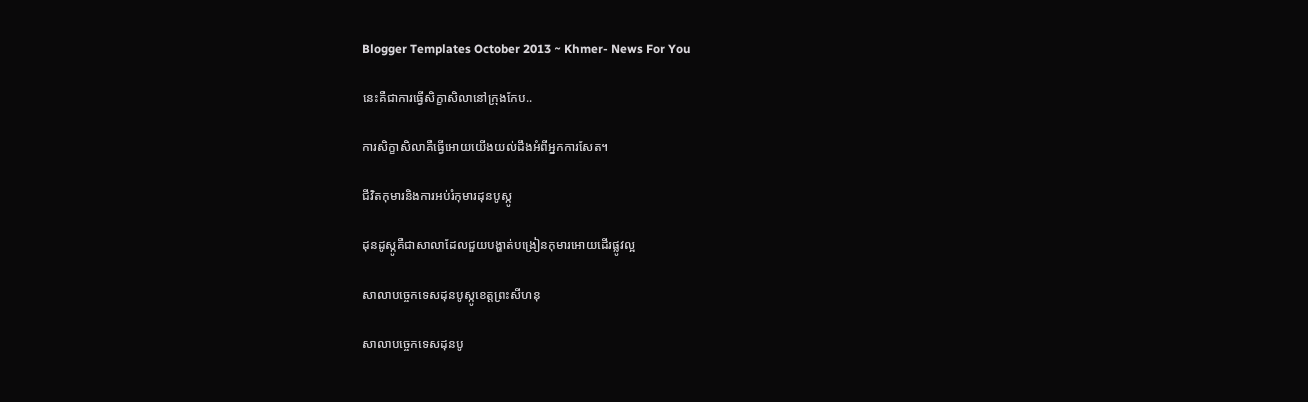Blogger Templates October 2013 ~ Khmer- News For You

នេះគឺជាការធ្វើសិក្ខាសិលានៅក្រុងកែប..

ការសិក្ខាសិលាគឺធ្វើអោយយើងយល់ដឹងអំពីអ្នកការសែត។

ជីវិតកុមារនិងការអប់រំកុមារដុនបូស្កូ

ដុនដូស្កូគឺជាសាលាដែលជួយបង្ហាត់បង្រៀនកុមារអោយដើរផ្លូវល្អ

សាលាបច្ចេកទេសដុនបូស្កូខេត្តព្រះសីហនុ

សាលាបច្ចេកទេសដុនបូ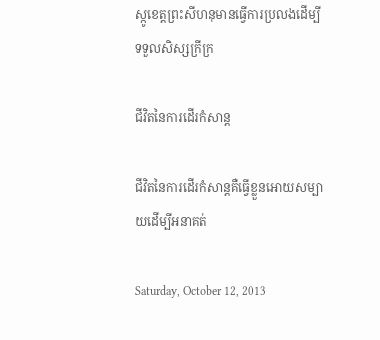ស្កូខេត្តព្រះសីហនុមានធ្វើការប្រលងដើម្បីទទួលសិស្សក្រីក្រ

ជីវិតនៃការដើរកំសាន្ត

ជីវិតនៃការដើរកំសាន្តគឺធ្វើខ្លួនអោយសម្បាយដើម្បីអនាគត់

Saturday, October 12, 2013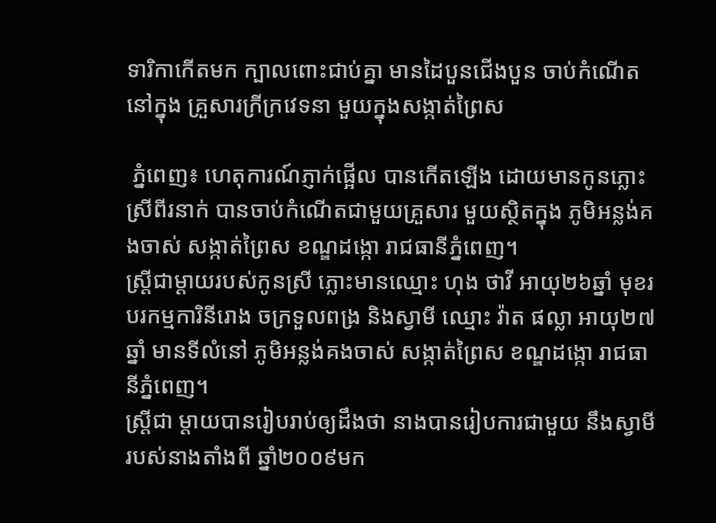ទារិកាកើតមក ក្បាលពោះជាប់គ្នា មានដៃបួនជើងបួន ចាប់កំណើតនៅក្នុង គ្រួសារក្រីក្រវេទនា មួយក្នុងសង្កាត់ព្រៃស

 ភ្នំពេញ៖ ហេតុការណ៍ភ្ញាក់ផ្អើល បានកើតឡើង ដោយមានកូនភ្លោះ ស្រីពីរនាក់ បានចាប់កំណើតជាមួយគ្រួសារ មួយស្ថិតក្នុង ភូមិអន្លង់គងចាស់ សង្កាត់ព្រៃស ខណ្ឌដង្កោ រាជធានីភ្នំពេញ។
ស្ត្រីជាម្តាយរបស់កូនស្រី ភ្លោះមានឈ្មោះ ហុង ថាវី អាយុ២៦ឆ្នាំ មុខរបរកម្មការិនីរោង ចក្រទួលពង្រ និងស្វាមី ឈ្មោះ វ៉ាត ផល្លា អាយុ២៧ឆ្នាំ មានទីលំនៅ ភូមិអន្លង់គងចាស់ សង្កាត់ព្រៃស ខណ្ឌដង្កោ រាជធានីភ្នំពេញ។
ស្ត្រីជា ម្តាយបានរៀបរាប់ឲ្យដឹងថា នាងបានរៀបការជាមួយ នឹងស្វាមីរបស់នាងតាំងពី ឆ្នាំ២០០៩មក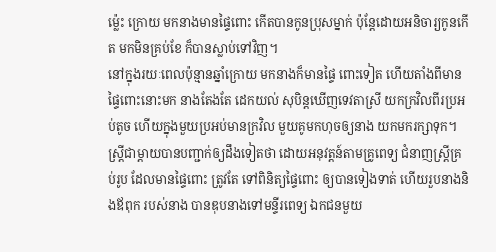ម៉្លេះ ក្រោយ មកនាងមានផ្ទៃពោះ កើតបានកូនប្រុសម្នាក់ ប៉ុន្តែដោយអនិចារ្យកូនកើត មកមិនគ្រប់ខែ ក៏បានស្លាប់ទៅវិញ។
នៅក្នុងរយៈពេលប៉ុន្មានឆ្នាំក្រោយ មកនាងក៏មានផ្ទៃ ពោះទៀត ហើយតាំងពីមាន ផ្ទៃពោះនោះមក នាងតែងតែ ដេកយល់ សុបិន្តឃើញទេវតាស្រី យកក្រវិលពីរប្រអប់តូច ហើយក្នុងមួយប្រអប់មានក្រវិល មួយគូមកហុចឲ្យនាង យកមករក្សាទុក។
ស្ត្រីជាម្តាយបានបញ្ជាក់ឲ្យដឹងទៀតថា ដោយអនុវត្តន៍តាមគ្រូពេទ្យ ជំនាញស្ត្រីគ្រប់រូប ដែលមានផ្ទៃពោះ ត្រូវតែ ទៅពិនិត្យផ្ទៃពោះ ឲ្យបានទៀងទាត់ ហើយរួបនាងនិងឪពុក របស់នាង បានឌុបនាងទៅមន្ទីរពេទ្យ ឯកជនមួយ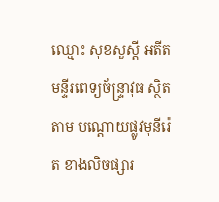ឈ្មោះ សុខសួស្តី អតីត មន្ទីរពេទ្យច័ន្ទ្រាវុធ ស្ថិតតាម បណ្តោយផ្លូវមុនីរ៉េត ខាងលិចផ្សារ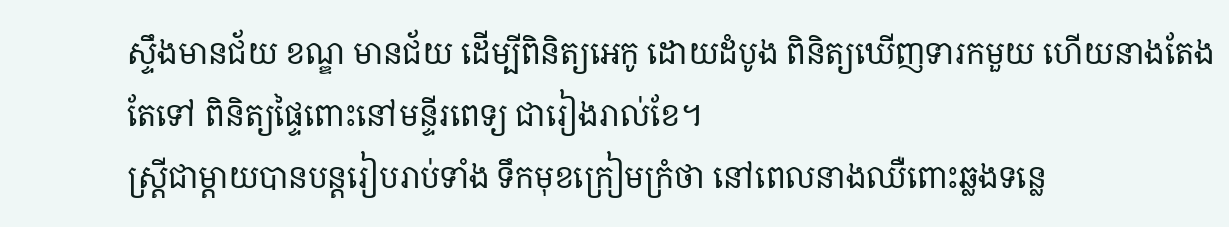ស្ទឹងមានជ័យ ខណ្ឌ មានជ័យ ដើម្បីពិនិត្យអេកូ ដោយដំបូង ពិនិត្យឃើញទារកមួយ ហើយនាងតែងតែទៅ ពិនិត្យផ្ទៃពោះនៅមន្ទីរពេទ្យ ជារៀងរាល់ខែ។
ស្ត្រីជាម្តាយបានបន្តរៀបរាប់ទាំង ទឹកមុខក្រៀមក្រំថា នៅពេលនាងឈឺពោះឆ្លងទន្លេ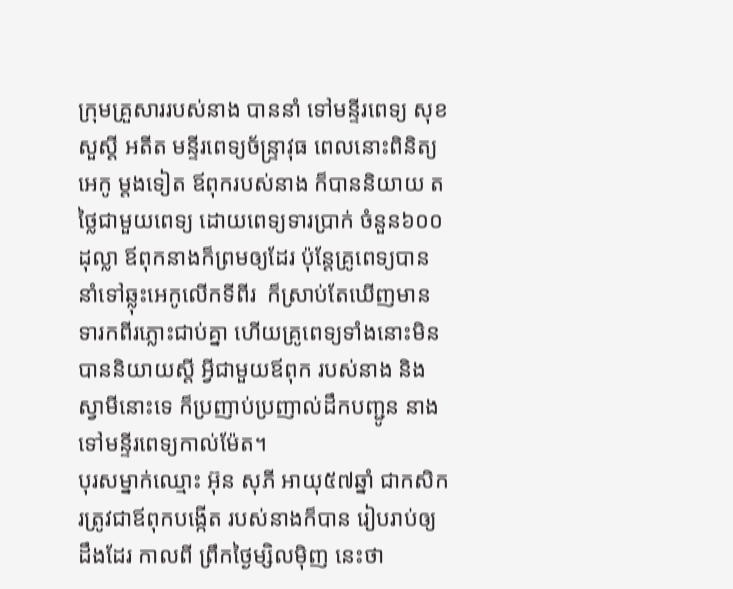ក្រុមគ្រួសាររបស់នាង បាននាំ ទៅមន្ទីរពេទ្យ សុខសួស្តី អតីត មន្ទីរពេទ្យច័ន្ទ្រាវុធ ពេលនោះពិនិត្យអេកូ ម្តងទៀត ឪពុករបស់នាង ក៏បាននិយាយ តថ្លៃជាមួយពេទ្យ ដោយពេទ្យទារប្រាក់ ចំនួន៦០០ដុល្លា ឪពុកនាងក៏ព្រមឲ្យដែរ ប៉ុន្តែគ្រូពេទ្យបាន នាំទៅឆ្លុះអេកូលើកទីពីរ  ក៏ស្រាប់តែឃើញមាន ទារកពីរភ្លោះជាប់គ្នា ហើយគ្រូពេទ្យទាំងនោះមិនបាននិយាយស្តី អ្វីជាមួយឪពុក របស់នាង និងស្វាមីនោះទេ ក៏ប្រញាប់ប្រញាល់ដឹកបញ្ជូន នាងទៅមន្ទីរពេទ្យកាល់ម៉ែត។
បុរសម្នាក់ឈ្មោះ អ៊ុន សុភី អាយុ៥៧ឆ្នាំ ជាកសិករត្រូវជាឪពុកបង្កើត របស់នាងក៏បាន រៀបរាប់ឲ្យដឹងដែរ កាលពី ព្រឹកថ្ងៃម្សិលម៉ិញ នេះថា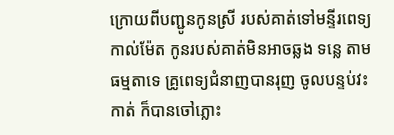ក្រោយពីបញ្ជូនកូនស្រី របស់គាត់ទៅមន្ទីរពេទ្យ កាល់ម៉ែត កូនរបស់គាត់មិនអាចឆ្លង ទន្លេ តាមធម្មតាទេ គ្រូពេទ្យជំនាញបានរុញ ចូលបន្ទប់វះកាត់ ក៏បានចៅភ្លោះ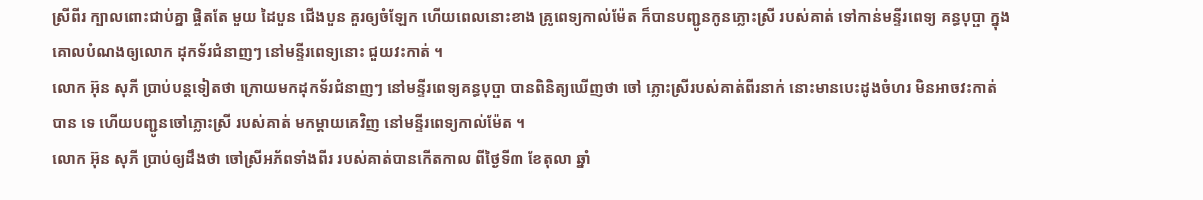ស្រីពីរ ក្បាលពោះជាប់គ្នា ផ្ចិតតែ មួយ ដៃបួន ជើងបួន គួរឲ្យចំឡែក ហើយពេលនោះខាង គ្រូពេទ្យកាល់ម៉ែត ក៏បានបញ្ជូនកូនភ្លោះស្រី របស់គាត់ ទៅកាន់មន្ទីរពេទ្យ គន្ធបុប្ផា ក្នុងគោលបំណងឲ្យលោក ដុកទ័រជំនាញៗ នៅមន្ទីរពេទ្យនោះ ជួយវះកាត់ ។
លោក អ៊ុន សុភី ប្រាប់បន្តទៀតថា ក្រោយមកដុកទ័រជំនាញៗ នៅមន្ទីរពេទ្យគន្ធបុប្ផា បានពិនិត្យឃើញថា ចៅ ភ្លោះស្រីរបស់គាត់ពីរនាក់ នោះមានបេះដូងចំហរ មិនអាចវះកាត់បាន ទេ ហើយបញ្ជូនចៅភ្លោះស្រី របស់គាត់ មកម្តាយគេវិញ នៅមន្ទីរពេទ្យកាល់ម៉ែត ។
លោក អ៊ុន សុភី ប្រាប់ឲ្យដឹងថា ចៅស្រីអភ័ពទាំងពីរ របស់គាត់បានកើតកាល ពីថ្ងៃទី៣ ខែតុលា ឆ្នាំ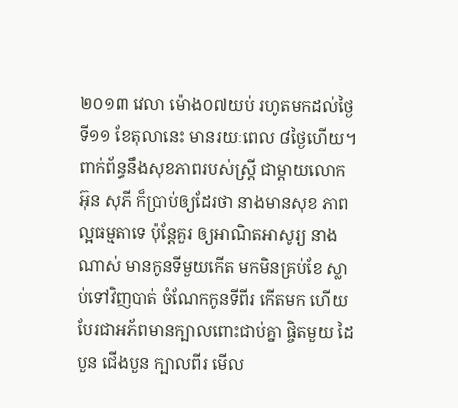២០១៣ វេលា ម៉ោង០៧យប់ រហូតមកដល់ថ្ងៃទី១១ ខែតុលានេះ មានរយៈពេល ៨ថ្ងៃហើយ។
ពាក់ព័ន្ធនឹងសុខភាពរបស់ស្ត្រី ជាម្តាយលោក អ៊ុន សុភី ក៏ប្រាប់ឲ្យដែរថា នាងមានសុខ ភាពល្អធម្មតាទេ ប៉ុន្តែគួរ ឲ្យអាណិតអាសូរ្យ នាងណាស់ មានកូនទីមួយកើត មកមិនគ្រប់ខែ ស្លាប់ទៅវិញបាត់ ចំណែកកូនទីពីរ កើតមក ហើយ បែរជាអភ័ពមានក្បាលពោះជាប់គ្នា ផ្ចិតមួយ ដៃបួន ជើងបួន ក្បាលពីរ មើល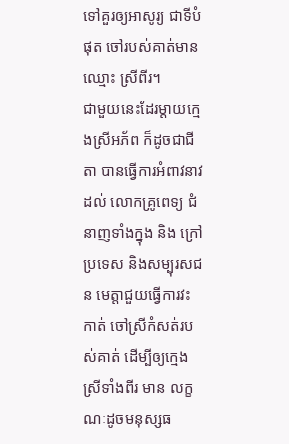ទៅគួរឲ្យអាសូរ្យ ជាទីបំផុត ចៅរបស់គាត់មានឈ្មោះ ស្រីពីរ។
ជាមួយនេះដែរម្តាយក្មេងស្រីអភ័ព ក៏ដូចជាជីតា បានធ្វើការអំពាវនាវដល់ លោកគ្រូពេទ្យ ជំនាញទាំងក្នុង និង ក្រៅប្រទេស និងសម្បុរសជន មេត្តាជួយធ្វើការវះកាត់ ចៅស្រីកំសត់របស់គាត់ ដើម្បីឲ្យក្មេងស្រីទាំងពីរ មាន លក្ខណៈដូចមនុស្សធ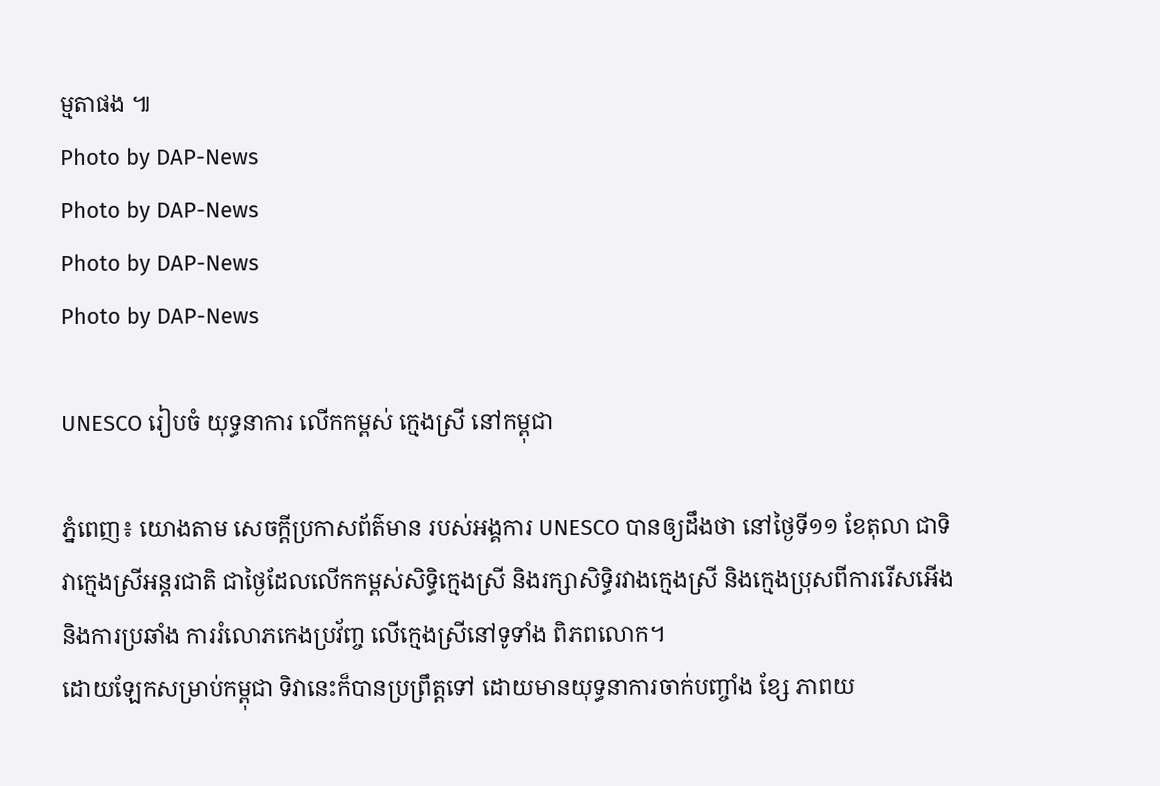ម្មតាផង ៕
Photo by DAP-News
Photo by DAP-News
Photo by DAP-News
Photo by DAP-News

UNESCO រៀបចំ យុទ្ធនាការ លើកកម្ពស់ ក្មេងស្រី នៅកម្ពុជា

ភ្នំពេញ៖ យោងតាម សេចក្តីប្រកាសព័ត៌មាន របស់អង្គការ UNESCO បានឲ្យដឹងថា នៅថ្ងៃទី១១ ខែតុលា ជាទិវាក្មេងស្រីអន្តរជាតិ ជាថ្ងៃដែលលើកកម្ពស់សិទ្ធិក្មេងស្រី និងរក្សាសិទ្ធិរវាងក្មេងស្រី និងក្មេងប្រុសពីការរើសអើង និងការប្រឆាំង ការរំលោភកេងប្រវ័ញ្ច លើក្មេងស្រីនៅទូទាំង ពិភពលោក។
ដោយឡែកសម្រាប់កម្ពុជា ទិវានេះក៏បានប្រព្រឹត្តទៅ ដោយមានយុទ្ធនាការចាក់បញ្ចាំង ខ្សែ ភាពយ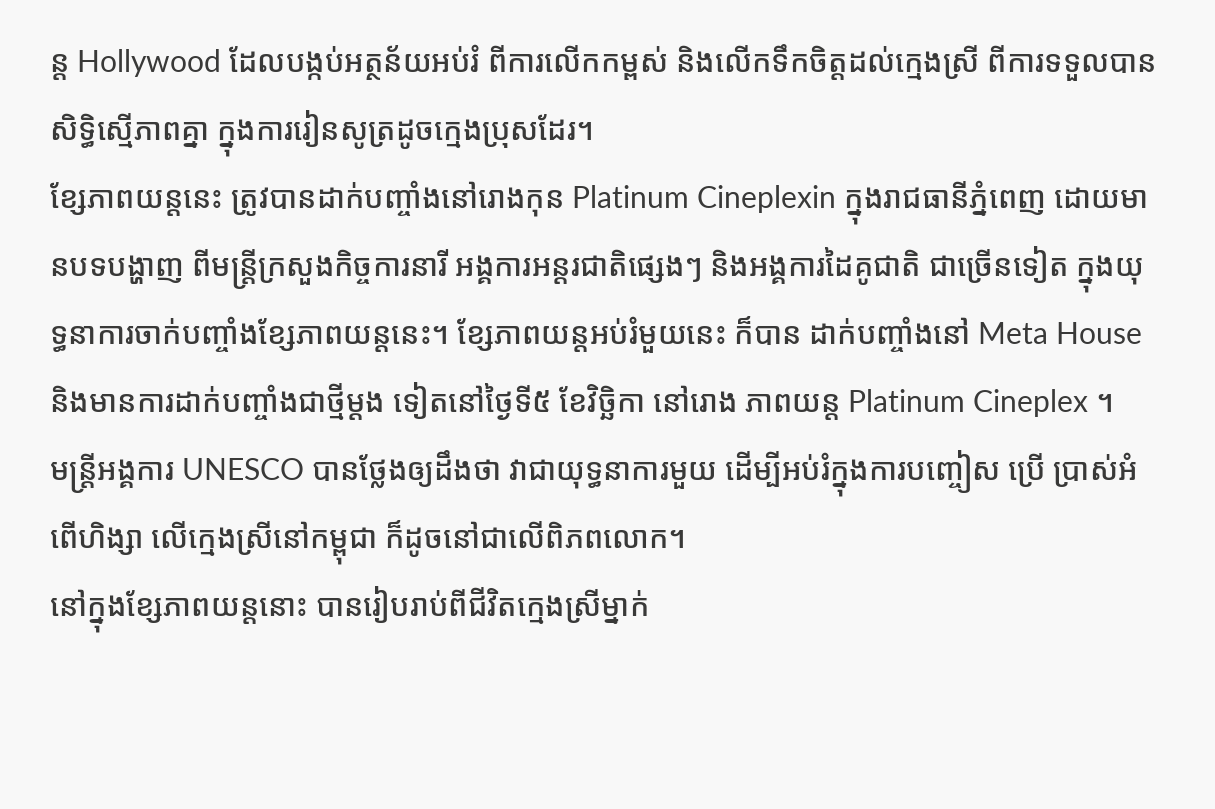ន្ត Hollywood ដែលបង្កប់អត្ថន័យអប់រំ ពីការលើកកម្ពស់ និងលើកទឹកចិត្តដល់ក្មេងស្រី ពីការទទួលបានសិទ្ធិស្មើភាពគ្នា ក្នុងការរៀនសូត្រដូចក្មេងប្រុសដែរ។
ខ្សែភាពយន្តនេះ ត្រូវបានដាក់បញ្ចាំងនៅរោងកុន Platinum Cineplexin ក្នុងរាជធានីភ្នំពេញ ដោយមានបទបង្ហាញ ពីមន្រ្តីក្រសួងកិច្ចការនារី អង្គការអន្តរជាតិផ្សេងៗ និងអង្គការដៃគូជាតិ ជាច្រើនទៀត ក្នុងយុទ្ធនាការចាក់បញ្ចាំងខ្សែភាពយន្តនេះ។ ខ្សែភាពយន្តអប់រំមួយនេះ ក៏បាន ដាក់បញ្ចាំងនៅ Meta House និងមានការដាក់បញ្ចាំងជាថ្មីម្តង ទៀតនៅថ្ងៃទី៥ ខែវិច្ឆិកា នៅរោង ភាពយន្ត Platinum Cineplex ។
មន្រ្តីអង្គការ UNESCO បានថ្លែងឲ្យដឹងថា វាជាយុទ្ធនាការមួយ ដើម្បីអប់រំក្នុងការបញ្ចៀស ប្រើ ប្រាស់អំពើហិង្សា លើក្មេងស្រីនៅកម្ពុជា ក៏ដូចនៅជាលើពិភពលោក។
នៅក្នុងខ្សែភាពយន្តនោះ បានរៀបរាប់ពីជីវិតក្មេងស្រីម្នាក់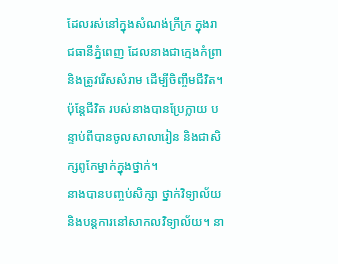ដែលរស់នៅក្នុងសំណង់ក្រីក្រ ក្នុងរាជធានីភ្នំពេញ ដែលនាងជាក្មេងកំព្រា និងត្រូវរើសសំរាម ដើម្បីចិញ្ចឹមជីវិត។ ប៉ុន្តែជីវិត របស់នាងបានប្រែក្លាយ បន្ទាប់ពីបានចូលសាលារៀន និងជាសិក្សពូកែម្នាក់ក្នុងថ្នាក់។
នាងបានបញ្ចប់សិក្សា ថ្នាក់វិទ្យាល័យ និងបន្តការនៅសាកលវិទ្យាល័យ។ នា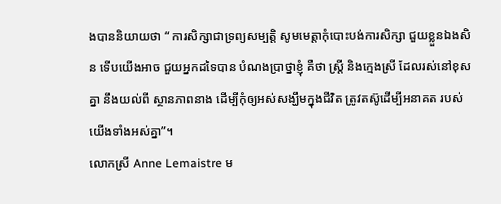ងបាននិយាយថា “ ការសិក្សាជាទ្រព្យសម្បត្តិ សូមមេត្តាកុំបោះបង់ការសិក្សា ជួយខ្លួនឯងសិន ទើបយើងអាច ជួយអ្នកដទៃបាន បំណងប្រាថ្នាខ្ញុំ គឺថា ស្រ្តី និងក្មេងស្រី ដែលរស់នៅខុសគ្នា នឹងយល់ពី ស្ថានភាពនាង ដើម្បីកុំឲ្យអស់សង្ឃឹមក្នុងជីវិត ត្រូវតស៊ូដើម្បីអនាគត របស់យើងទាំងអស់គ្នា”។
លោកស្រី Anne Lemaistre ម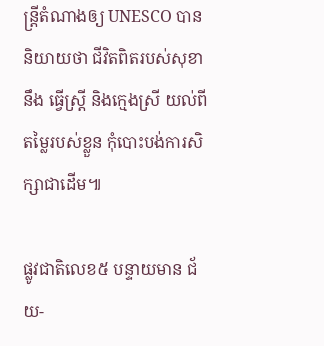ន្រ្តីតំណាងឲ្យ UNESCO បាននិយាយថា ជីវិតពិតរបស់សុខា នឹង ធ្វើស្រ្តី និងក្មេងស្រី យល់ពីតម្លៃរបស់ខ្លួន កុំបោះបង់ការសិក្សាជាដើម៕

ផ្លូវជាតិលេខ៥ បន្ទាយមាន ជ័យ-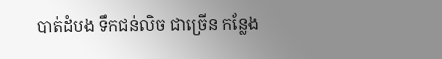បាត់ដំបង ទឹកជន់លិច ជាច្រើន កន្លែង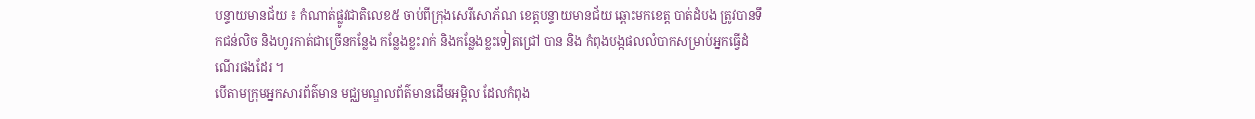បន្ទាយមានជ័យ ៖ កំណាត់ផ្លូវជាតិលេខ៥ ចាប់ពីក្រុងសេរីសោភ័ណ ខេត្តបន្ទាយមានជ័យ ឆ្ពោះមកខេត្ត បាត់ដំបង ត្រូវបានទឹកជន់លិច និងហូរកាត់ជាច្រើនកន្លែង កន្លែងខ្លះរាក់ និងកន្លែងខ្លះទៀតជ្រៅ បាន និង កំពុងបង្កផលលំបាកសម្រាប់អ្នកធ្វើដំណើរផងដែរ ។
បើតាមក្រុមអ្នកសារព័ត៌មាន មជ្ឈមណ្ឌលព័ត៌មានដើមអម្ពិល ដែលកំពុង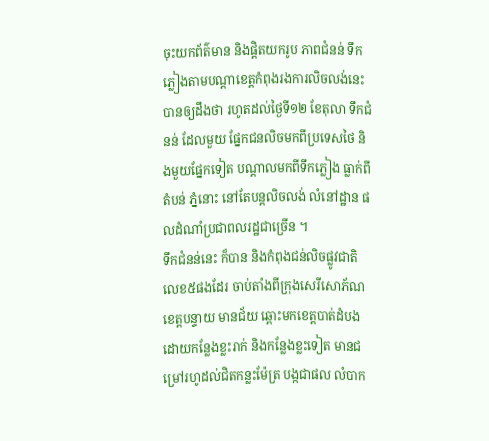ចុះយកព័ត៌មាន និងផ្តិតយករូប ភាពជំនន់ ទឹកភ្លៀងតាមបណ្តាខេត្តកំពុងរងការលិចលង់នេះ បានឲ្យដឹងថា រហូតដល់ថ្ងៃទី១២ ខែតុលា ទឹកជំនន់ ដែលមួយ ផ្នែកជនលិចមកពីប្រទេសថៃ និងមួយផ្នែកទៀត បណ្តាលមកពីទឹកភ្លៀង ធ្លាក់ពីតំបន់ ភ្នំនោះ នៅតែបន្តលិចលង់ លំនៅដ្ឋាន ផលដំណាំប្រជាពលរដ្ឋជាច្រើន ។
ទឹកជំនន់នេះ ក៏បាន និងកំពុងជន់លិចផ្លូវជាតិលេខ៥ផងដែរ ចាប់តាំងពីក្រុងសេរីសោភ័ណ ខេត្តបន្ទាយ មានជ័យ ឆ្ពោះមកខេត្តបាត់ដំបង ដោយកន្លែងខ្លះរាក់ និងកន្លែងខ្លះទៀត មានជម្រៅរហូដល់ជិតកន្លះម៉ែត្រ បង្កជាផល លំបាក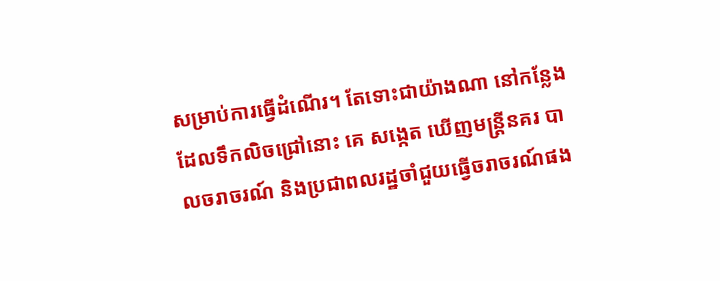សម្រាប់ការធ្វើដំណើរ។ តែទោះជាយ៉ាងណា នៅកន្លែងដែលទឹកលិចជ្រៅនោះ គេ សង្កេត ឃើញមន្រ្តីនគរ បាលចរាចរណ៍ និងប្រជាពលរដ្ឋចាំជួយធ្វើចរាចរណ៍ផង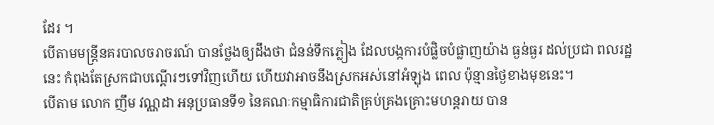ដែរ ។
បើតាមមន្រ្តីនគរបាលចរាចរណ៍ បានថ្លែងឲ្យដឹងថា ជំនន់ទឹកភ្លៀង ដែលបង្កការបំផ្លិចបំផ្លាញយ៉ាង ធ្ងន់ធ្ងរ ដល់ប្រជា ពលរដ្ឋនេះ កំពុងតែស្រកជាបណ្តើរៗទៅវិញហើយ ហើយវាអាចនឹងស្រកអស់នៅអំឡុង ពេល ប៉ុន្មានថ្ងៃខាងមុខនេះ។
បើតាម លោក ញឹម វណ្ណដា អនុប្រធានទី១ នៃគណៈកម្មាធិការជាតិគ្រប់គ្រងគ្រោះមហន្ដរាយ បាន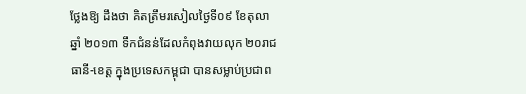ថ្លែងឱ្យ ដឹងថា គិតត្រឹមរសៀលថ្ងៃទី០៩ ខែតុលា ឆ្នាំ ២០១៣ ទឹកជំនន់ដែលកំពុងវាយលុក ២០រាជធានី-ខេត្ត ក្នុងប្រទេសកម្ពុជា បានសម្លាប់ប្រជាព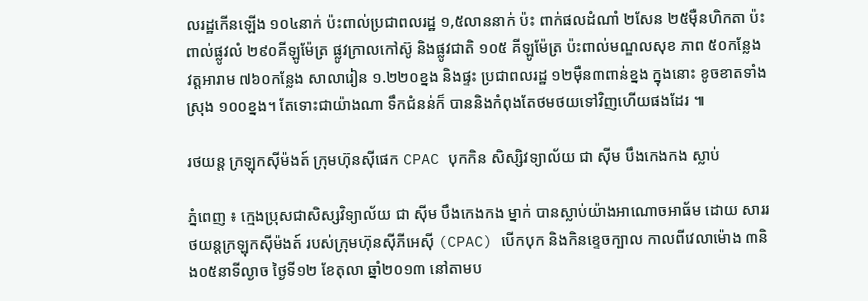លរដ្ឋកើនឡើង ១០៤នាក់ ប៉ះពាល់ប្រជាពលរដ្ឋ ១,៥លាននាក់ ប៉ះ ពាក់ផលដំណាំ ២សែន ២៥ម៉ឺនហិកតា ប៉ះពាល់ផ្លូវលំ ២៩០គីឡូម៉ែត្រ ផ្លូវក្រាលកៅស៊ូ និងផ្លូវជាតិ ១០៥ គីឡូម៉ែត្រ ប៉ះពាល់មណ្ឌលសុខ ភាព ៥០កន្លែង វត្ដអារាម ៧៦០កន្លែង សាលារៀន ១.២២០ខ្នង និងផ្ទះ ប្រជាពលរដ្ឋ ១២ម៉ឺន៣ពាន់ខ្នង ក្នុងនោះ ខូចខាតទាំងស្រុង ១០០ខ្នង។ តែទោះជាយ៉ាងណា ទឹកជំនន់ក៏ បាននិងកំពុងតែថមថយទៅវិញហើយផងដែរ ៕

រថយន្ដ ក្រឡុកស៊ីម៉ងត៍ ក្រុមហ៊ុនស៊ីផេក CPAC បុកកិន សិស្សិវទ្យាល័យ ជា ស៊ីម បឹងកេងកង ស្លាប់

ភ្នំពេញ ៖ ក្មេងប្រុសជាសិស្សវិទ្យាល័យ ជា ស៊ីម បឹងកេងកង ម្នាក់ បានស្លាប់យ៉ាងអាណោចអាធ័ម ដោយ សាររថយន្ដក្រឡុកស៊ីម៉ងត៍ របស់ក្រុមហ៊ុនស៊ីភីអេស៊ី (CPAC) បើកបុក និងកិនខ្ទេចក្បាល កាលពីវេលាម៉ោង ៣និង០៥នាទីល្ងាច ថ្ងៃទី១២ ខែតុលា ឆ្នាំ២០១៣ នៅតាមប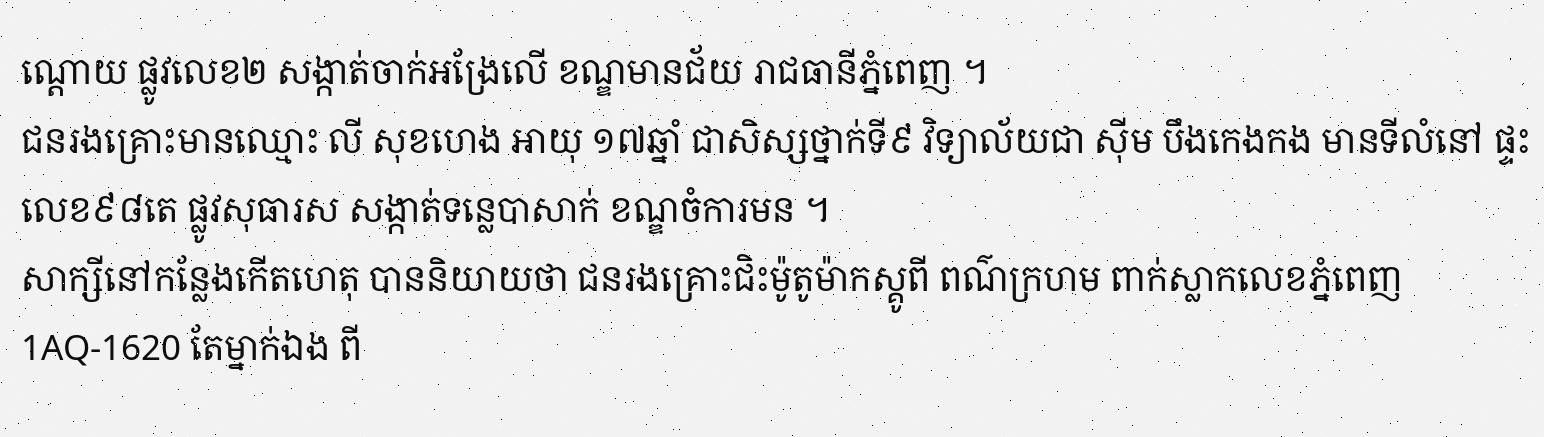ណ្ដោយ ផ្លូវលេខ២ សង្កាត់ចាក់អង្រែលើ ខណ្ឌមានជ័យ រាជធានីភ្នំពេញ ។
ជនរងគ្រោះមានឈ្មោះ លី សុខហេង អាយុ ១៧ឆ្នាំ ជាសិស្សថ្នាក់ទី៩ វិទ្យាល័យជា ស៊ីម បឹងកេងកង មានទីលំនៅ ផ្ទះលេខ៩៨តេ ផ្លូវសុធារស សង្កាត់ទន្លេបាសាក់ ខណ្ឌចំការមន ។
សាក្សីនៅកន្លែងកើតហេតុ បាននិយាយថា ជនរងគ្រោះជិះម៉ូតូម៉ាកស្គូពី ពណ៌ក្រហម ពាក់ស្លាកលេខភ្នំពេញ 1AQ-1620 តែម្នាក់ឯង ពី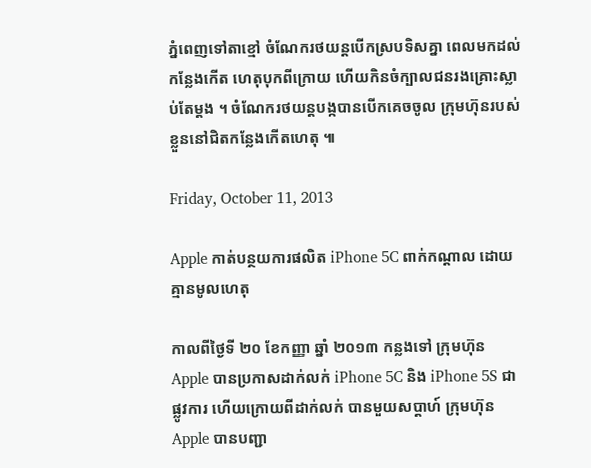ភ្នំពេញទៅតាខ្មៅ ចំណែករថយន្តបើកស្របទិសគ្នា ពេលមកដល់កន្លែងកើត ហេតុបុកពីក្រោយ ហើយកិនចំក្បាលជនរងគ្រោះស្លាប់តែម្តង ។ ចំណែករថយន្តបង្កបានបើកគេចចូល ក្រុមហ៊ុនរបស់ខ្លួននៅជិតកន្លែងកើតហេតុ ៕

Friday, October 11, 2013

Apple កាត់បន្ថយការផលិត iPhone 5C ពាក់កណ្ដាល ដោយគ្មានមូលហេតុ

កាលពីថ្ងៃទី ២០ ខែកញ្ញា ឆ្នាំ ២០១៣ កន្លងទៅ ក្រុមហ៊ុន Apple បានប្រកាសដាក់លក់ iPhone 5C និង iPhone 5S ជាផ្លូវការ ហើយក្រោយពីដាក់លក់ បានមួយសប្ដាហ៍ ក្រុមហ៊ុន Apple បានបញ្ជា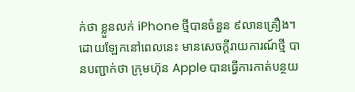ក់ថា ខ្លួនលក់ iPhone ថ្មីបានចំនួន ៩លានគ្រឿង។
ដោយឡែកនៅពេលនេះ មានសេចក្ដីរាយការណ៍ថ្មី បានបញ្ជាក់ថា ក្រុមហ៊ុន Apple បានធ្វើការកាត់បន្ថយ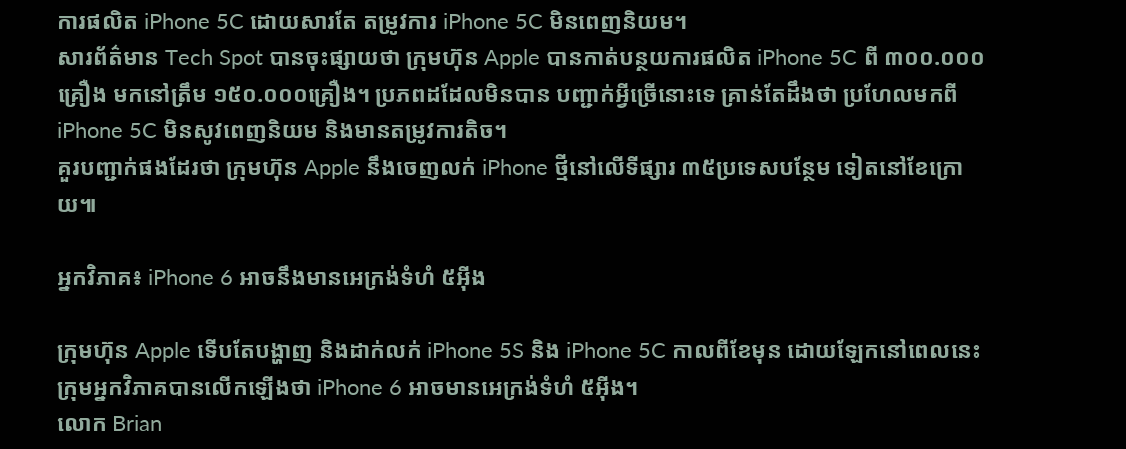ការផលិត iPhone 5C ដោយសារតែ តម្រូវការ iPhone 5C មិនពេញនិយម។
សារព័ត៌មាន Tech Spot បានចុះផ្សាយថា ក្រុមហ៊ុន Apple បានកាត់បន្ថយការផលិត iPhone 5C ពី ៣០០.០០០គ្រឿង មកនៅត្រឹម ១៥០.០០០គ្រឿង។ ប្រភពដដែលមិនបាន បញ្ជាក់អ្វីច្រើនោះទេ គ្រាន់តែដឹងថា ប្រហែលមកពី iPhone 5C មិនសូវពេញនិយម និងមានតម្រូវការតិច។
គួរបញ្ជាក់ផងដែរថា ក្រុមហ៊ុន Apple នឹងចេញលក់ iPhone ថ្មីនៅលើទីផ្សារ ៣៥ប្រទេសបន្ថែម ទៀតនៅខែក្រោយ៕

អ្នកវិភាគ៖ iPhone 6 អាចនឹងមានអេក្រង់ទំហំ ៥អ៊ីង

ក្រុមហ៊ុន Apple ទើបតែបង្ហាញ និងដាក់លក់ iPhone 5S និង iPhone 5C កាលពីខែមុន ដោយឡែកនៅពេលនេះ ក្រុមអ្នកវិភាគបានលើកឡើងថា iPhone 6 អាចមានអេក្រង់ទំហំ ៥អ៊ីង។
លោក Brian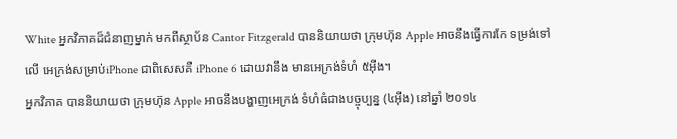White អ្នកវិភាគដ៏ជំនាញម្នាក់ មកពីស្ថាប័ន Cantor Fitzgerald បាននិយាយថា ក្រុមហ៊ុន Apple អាចនឹងធ្វើការកែ ទម្រង់ទៅលើ អេក្រង់សម្រាប់iPhone ជាពិសេសគឺ iPhone 6 ដោយវានឹង មានអេក្រង់ទំហំ ៥អ៊ីង។
អ្នកវិភាគ បាននិយាយថា ក្រុមហ៊ុន Apple អាចនឹងបង្ហាញអេក្រង់ ទំហំធំជាងបច្ចុប្បន្ន (៤អ៊ីង) នៅឆ្នាំ ២០១៤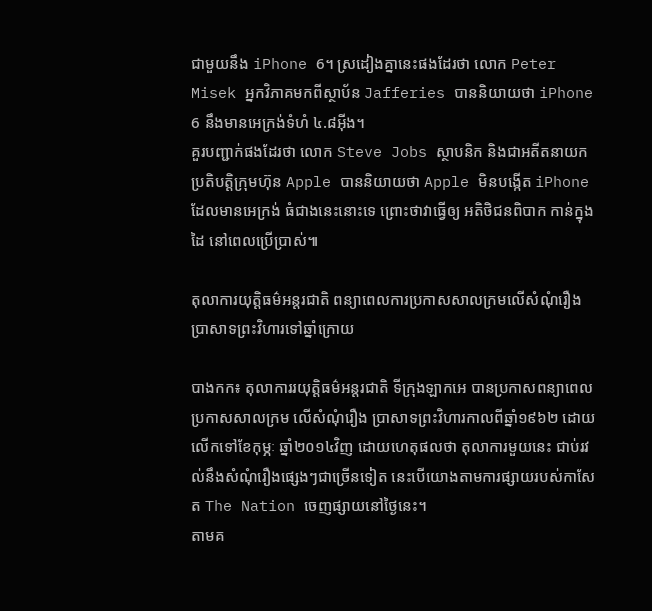ជាមួយនឹង iPhone 6។ ស្រដៀងគ្នានេះផងដែរថា លោក Peter Misek អ្នកវិភាគមកពីស្ថាប័ន Jafferies បាននិយាយថា iPhone 6 នឹងមានអេក្រង់ទំហំ ៤.៨អ៊ីង។
គួរបញ្ជាក់ផងដែរថា លោក Steve Jobs ស្ថាបនិក និងជាអតីតនាយកប្រតិបត្តិក្រុមហ៊ុន Apple បាននិយាយថា Apple មិនបង្កើត iPhone ដែលមានអេក្រង់ ធំជាងនេះនោះទេ ព្រោះថាវាធ្វើឲ្យ អតិថិជនពិបាក កាន់ក្នុងដៃ នៅពេលប្រើប្រាស់៕

តុលាការយុត្ដិធម៌អន្ដរជាតិ ពន្យាពេលការប្រកាសសាលក្រមលើសំណុំរឿង ប្រាសាទព្រះវិហារទៅឆ្នាំក្រោយ

បាងកក៖ តុលាការរយុត្ដិធម៌អន្ដរជាតិ ទីក្រុងឡាកអេ បានប្រកាសពន្យាពេល ប្រកាសសាលក្រម លើសំណុំរឿង ប្រាសាទព្រះវិហារកាលពីឆ្នាំ១៩៦២ ដោយលើកទៅខែកុម្ភៈ ឆ្នាំ២០១៤វិញ ដោយហេតុផលថា តុលាការមួយនេះ ជាប់រវល់នឹងសំណុំរឿងផ្សេងៗជាច្រើនទៀត នេះបើយោងតាមការផ្សាយរបស់កាសែត The Nation ចេញផ្សាយនៅថ្ងៃនេះ។
តាមគ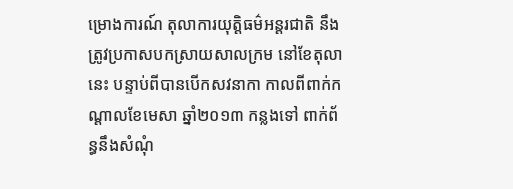ម្រោងការណ៍ តុលាការយុត្ដិធម៌អន្ដរជាតិ នឹងត្រូវប្រកាសបកស្រាយសាលក្រម នៅខែតុលានេះ បន្ទាប់ពីបានបើកសវនាកា កាលពីពាក់កណ្ដាលខែមេសា ឆ្នាំ២០១៣ កន្លងទៅ ពាក់ព័ន្ធនឹងសំណុំ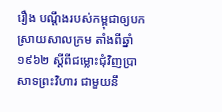រឿង បណ្ដឹងរបស់កម្ពុជាឲ្យបកស្រាយសាលក្រម តាំងពីឆ្នាំ១៩៦២ ស្ដីពីជម្លោះជុំវិញប្រាសាទព្រះវិហារ ជាមួយនឹ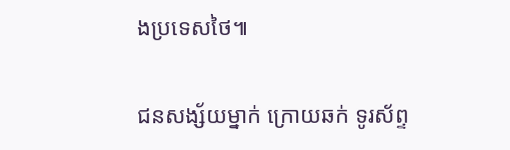ងប្រទេសថៃ៕

ជនសង្ស័យម្នាក់ ក្រោយឆក់ ទូរស័ព្ទ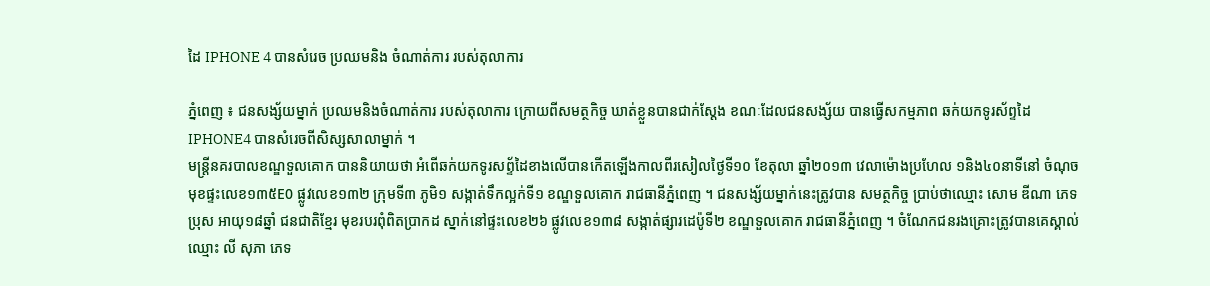ដៃ IPHONE 4 បានសំរេច ប្រឈមនិង ចំណាត់ការ របស់តុលាការ

ភ្នំពេញ ៖ ជនសង្ស័យម្នាក់ ប្រឈមនិងចំណាត់ការ របស់តុលាការ ក្រោយពីសមត្ថកិច្ច ឃាត់ខ្លួនបានជាក់ស្តែង ខណៈដែលជនសង្ស័យ បានធ្វើសកម្មភាព ឆក់យកទូរស័ព្ទដៃ IPHONE4 បានសំរេចពីសិស្សសាលាម្នាក់ ។
មន្ត្រីនគរបាលខណ្ឌទួលគោក បាននិយាយថា អំពើឆក់យកទូរសព្ទ័ដៃខាងលើបានកើតឡើងកាលពីរសៀលថ្ងៃទី១០ ខែតុលា ឆ្នាំ២០១៣ វេលាម៉ោងប្រហែល ១និង៤០នាទីនៅ ចំណុចមុខផ្ទះលេខ១៣៥E0 ផ្លូវលេខ១៣២ ក្រុមទី៣ ភូមិ១ សង្កាត់ទឹកល្អក់ទី១ ខណ្ឌទួលគោក រាជធានីភ្នំពេញ ។ ជនសង្ស័យម្នាក់នេះត្រូវបាន សមត្ថកិច្ច ប្រាប់ថាឈ្មោះ សោម ឌីណា ភេទប្រុស អាយុ១៨ឆ្នាំ ជនជាតិខ្មែរ មុខរបរពុំពិតប្រាកដ ស្នាក់នៅផ្ទះលេខ២៦ ផ្លូវលេខ១៣៨ សង្កាត់ផ្សារដេប៉ូទី២ ខណ្ឌទួលគោក រាជធានីភ្នំពេញ ។ ចំណែកជនរងគ្រោះត្រូវបានគេស្គាល់ឈ្មោះ លី សុភា ភេទ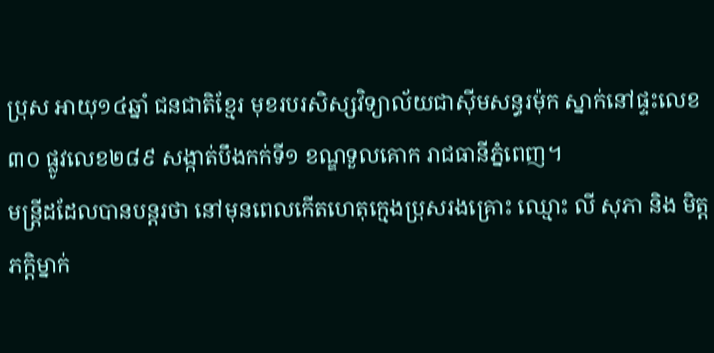ប្រុស អាយុ១៤ឆ្នាំ ជនជាតិខ្មែរ មុខរបរសិស្សវិទ្យាល័យជាស៊ីមសន្ធរម៉ុក ស្នាក់នៅផ្ទះលេខ៣០ ផ្លូវលេខ២៨៩ សង្កាត់បឹងកក់ទី១ ខណ្ឌទួលគោក រាជធានីភ្នំពេញ។
មន្ត្រីដដែលបានបន្តរថា នៅមុនពេលកើតហេតុក្មេងប្រុសរងគ្រោះ ឈ្មោះ លី សុភា និង មិត្តភក្តិម្នាក់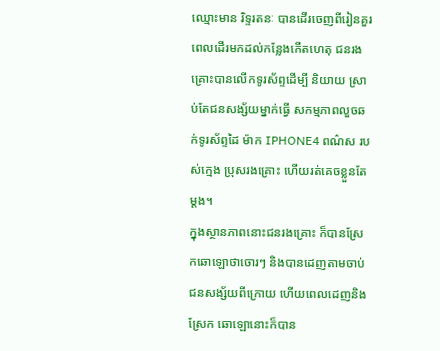ឈ្មោះមាន រិទ្ទរតនៈ បានដើរចេញពីរៀនគួរ ពេលដើរមកដល់កន្លែងកើតហេតុ ជនរងគ្រោះបានលើកទូរស័ព្ទដើម្បី និយាយ ស្រាប់តែជនសង្ស័យម្នាក់ធ្វើ សកម្មភាពលួចឆក់ទូរស័ព្ទដៃ ម៉ាក IPHONE4 ពណ៌ស របស់ក្មេង ប្រុសរងគ្រោះ ហើយរត់គេចខ្លួនតែម្តង។
ក្នុងស្ថានភាពនោះជនរងគ្រោះ ក៏បានស្រែកឆោឡោថាចោរៗ និងបានដេញតាមចាប់ ជនសង្ស័យពីក្រោយ ហើយពេលដេញនិងស្រែក ឆោឡោនោះក៏បាន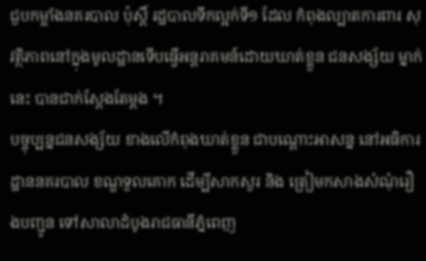ជួបកម្លាំងនគរបាល ប៉ុស្តិ៍ រដ្ឋបាលទឹកល្អក់ទី១ ដែល កំពុងល្បាតការពារ សុវត្ថិភាពនៅក្នុងមូលដ្ឋានទើបធ្វើអន្តរាគមន៍ដោយឃាត់ខ្លួន ជនសង្ស័យ ម្នាក់នេះ បានជាក់ស្តែងតែម្តង ។
បច្ចុប្បន្នជនសង្ស័យ ខាងលើកំពុងឃាត់ខ្លួន ជាបណ្តោះអាសន្ន នៅអធិការដ្ឋាននគរបាល ខណ្ឌទួលគោក ដើម្បីសាកសួរ និង ត្រៀមកសាងសំណុំរឿងបញ្ជូន ទៅសាលាដំបូងរាជធានីភ្នំពេញ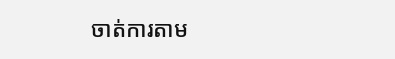ចាត់ការតាម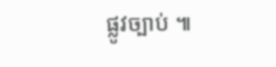ផ្លូវច្បាប់ ៕